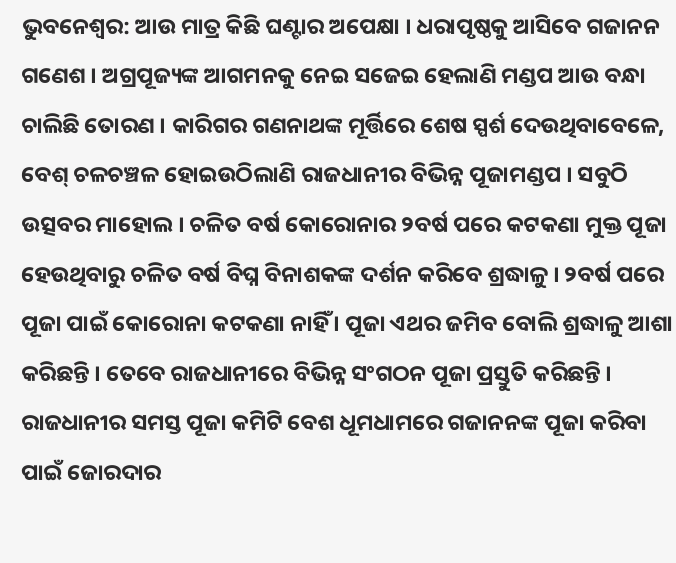ଭୁବନେଶ୍ବର: ଆଉ ମାତ୍ର କିଛି ଘଣ୍ଟାର ଅପେକ୍ଷା । ଧରାପୃଷ୍ଠକୁ ଆସିବେ ଗଜାନନ ଗଣେଶ । ଅଗ୍ରପୂଜ୍ୟଙ୍କ ଆଗମନକୁ ନେଇ ସଜେଇ ହେଲାଣି ମଣ୍ଡପ ଆଉ ବନ୍ଧା ଚାଲିଛି ତୋରଣ । କାରିଗର ଗଣନାଥଙ୍କ ମୂର୍ତ୍ତିରେ ଶେଷ ସ୍ପର୍ଶ ଦେଉଥିବାବେଳେ, ବେଶ୍ ଚଳଚଞ୍ଚଳ ହୋଇଉଠିଲାଣି ରାଜଧାନୀର ବିଭିନ୍ନ ପୂଜାମଣ୍ଡପ । ସବୁଠି ଉତ୍ସବର ମାହୋଲ । ଚଳିତ ବର୍ଷ କୋରୋନାର ୨ବର୍ଷ ପରେ କଟକଣା ମୁକ୍ତ ପୂଜା ହେଉଥିବାରୁ ଚଳିତ ବର୍ଷ ବିଘ୍ନ ବିନାଶକଙ୍କ ଦର୍ଶନ କରିବେ ଶ୍ରଦ୍ଧାଳୁ । ୨ବର୍ଷ ପରେ ପୂଜା ପାଇଁ କୋରୋନା କଟକଣା ନାହିଁ । ପୂଜା ଏଥର ଜମିବ ବୋଲି ଶ୍ରଦ୍ଧାଳୁ ଆଶା କରିଛନ୍ତି । ତେବେ ରାଜଧାନୀରେ ବିଭିନ୍ନ ସଂଗଠନ ପୂଜା ପ୍ରସ୍ତୁତି କରିଛନ୍ତି ।
ରାଜଧାନୀର ସମସ୍ତ ପୂଜା କମିଟି ବେଶ ଧୂମଧାମରେ ଗଜାନନଙ୍କ ପୂଜା କରିବା ପାଇଁ ଜୋରଦାର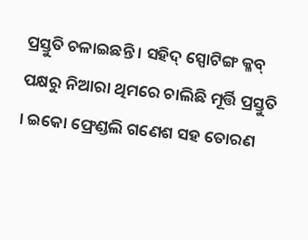ପ୍ରସ୍ତୁତି ଚଳାଇଛନ୍ତି । ସହିଦ୍ ସ୍ପୋଟିଙ୍ଗ କ୍ଳବ୍ ପକ୍ଷରୁ ନିଆରା ଥିମରେ ଚାଲିଛି ମୂର୍ତ୍ତି ପ୍ରସ୍ତୁତି । ଇକୋ ଫ୍ରେଣ୍ଡଲି ଗଣେଶ ସହ ତୋରଣ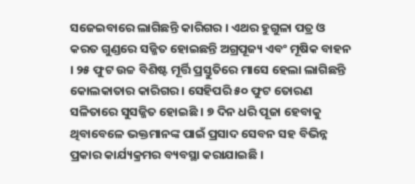ସଜେଇବାରେ ଲାଗିଛନ୍ତି କାରିଗର । ଏଥର ହୁଗୁଳା ପତ୍ର ଓ କରତ ଗୁଣ୍ଡରେ ସଜ୍ଜିତ ହୋଇଛନ୍ତି ଅଗ୍ରପୂଜ୍ୟ ଏବଂ ମୂଷିକ ବାହନ । ୨୫ ଫୁଟ ଉଚ୍ଚ ବିଶିଷ୍ଟ ମୂର୍ତ୍ତି ପ୍ରସ୍ତୁତିରେ ମାସେ ହେଲା ଲାଗିଛନ୍ତି କୋଲକାତାର କାରିଗର । ସେହିପରି ୫୦ ଫୁଟ ତୋରଣ ସଳିତାରେ ସୁସଜ୍ଜିତ ହୋଇଛି । ୭ ଦିନ ଧରି ପୂଜା ହେବାକୁ ଥିବାବେଳେ ଭକ୍ତମାନଙ୍କ ପାଇଁ ପ୍ରସାଦ ସେବନ ସହ ବିଭିନ୍ନ ପ୍ରକାର କାର୍ଯ୍ୟକ୍ରମର ବ୍ୟବସ୍ଥା କରାଯାଇଛି ।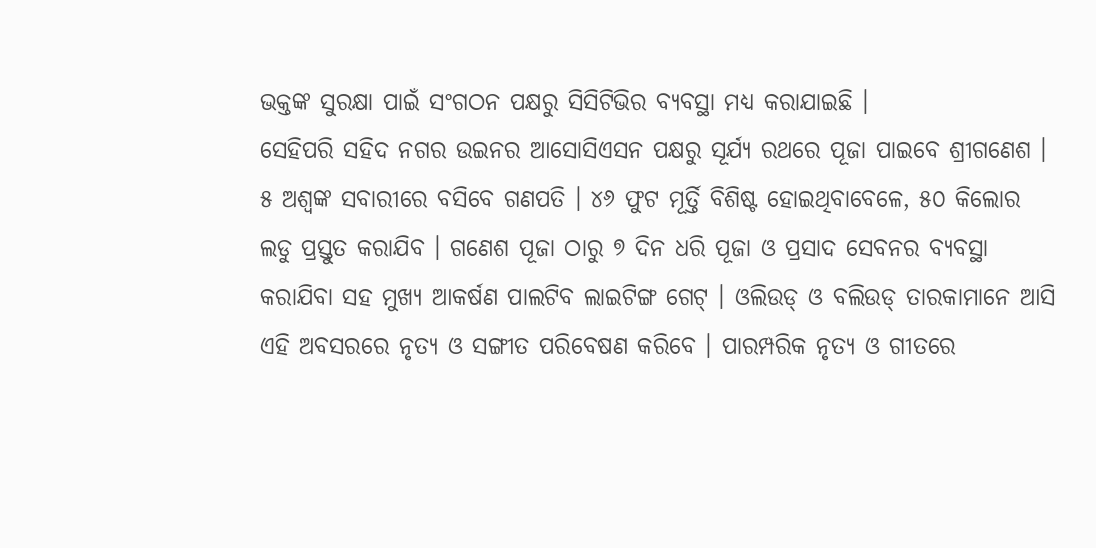ଭକ୍ତଙ୍କ ସୁରକ୍ଷା ପାଇଁ ସଂଗଠନ ପକ୍ଷରୁ ସିସିଟିଭିର ବ୍ୟବସ୍ଥା ମଧ୍ୟ କରାଯାଇଛି ।
ସେହିପରି ସହିଦ ନଗର ଉଇନର ଆସୋସିଏସନ ପକ୍ଷରୁ ସୂର୍ଯ୍ୟ ରଥରେ ପୂଜା ପାଇବେ ଶ୍ରୀଗଣେଶ । ୫ ଅଶ୍ୱଙ୍କ ସବାରୀରେ ବସିବେ ଗଣପତି । ୪୬ ଫୁଟ ମୂର୍ତ୍ତି ବିଶିଷ୍ଟ ହୋଇଥିବାବେଳେ, ୫୦ କିଲୋର ଲଡୁ ପ୍ରସ୍ତୁତ କରାଯିବ । ଗଣେଶ ପୂଜା ଠାରୁ ୭ ଦିନ ଧରି ପୂଜା ଓ ପ୍ରସାଦ ସେବନର ବ୍ୟବସ୍ଥା କରାଯିବା ସହ ମୁଖ୍ୟ ଆକର୍ଷଣ ପାଲଟିବ ଲାଇଟିଙ୍ଗ ଗେଟ୍ । ଓଲିଉଡ୍ ଓ ବଲିଉଡ୍ ତାରକାମାନେ ଆସି ଏହି ଅବସରରେ ନୃତ୍ୟ ଓ ସଙ୍ଗୀତ ପରିବେଷଣ କରିବେ । ପାରମ୍ପରିକ ନୃତ୍ୟ ଓ ଗୀତରେ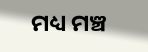ମଧ୍ୟ ମଞ୍ଚ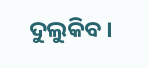ଦୁଲୁକିବ ।